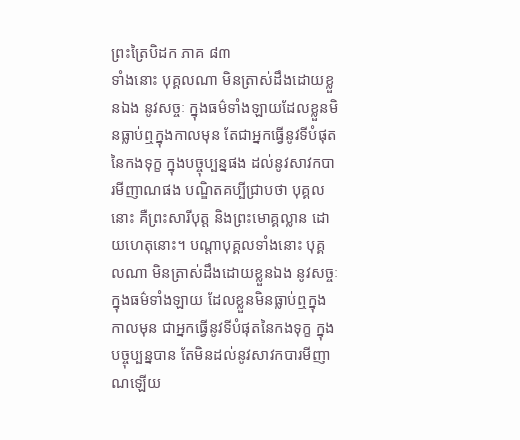ព្រះត្រៃបិដក ភាគ ៨៣
ទាំងនោះ បុគ្គលណា មិនត្រាស់ដឹងដោយខ្លួនឯង នូវសច្ចៈ ក្នុងធម៌ទាំងឡាយដែលខ្លួនមិនធ្លាប់ឮក្នុងកាលមុន តែជាអ្នកធ្វើនូវទីបំផុតនៃកងទុក្ខ ក្នុងបច្ចុប្បន្នផង ដល់នូវសាវកបារមីញាណផង បណ្ឌិតគប្បីជ្រាបថា បុគ្គលនោះ គឺព្រះសារីបុត្ត និងព្រះមោគ្គល្លាន ដោយហេតុនោះ។ បណ្តាបុគ្គលទាំងនោះ បុគ្គលណា មិនត្រាស់ដឹងដោយខ្លួនឯង នូវសច្ចៈ ក្នុងធម៌ទាំងឡាយ ដែលខ្លួនមិនធ្លាប់ឮក្នុងកាលមុន ជាអ្នកធ្វើនូវទីបំផុតនៃកងទុក្ខ ក្នុងបច្ចុប្បន្នបាន តែមិនដល់នូវសាវកបារមីញាណឡើយ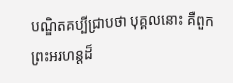បណ្ឌិតគប្បីជ្រាបថា បុគ្គលនោះ គឺពួកព្រះអរហន្តដ៏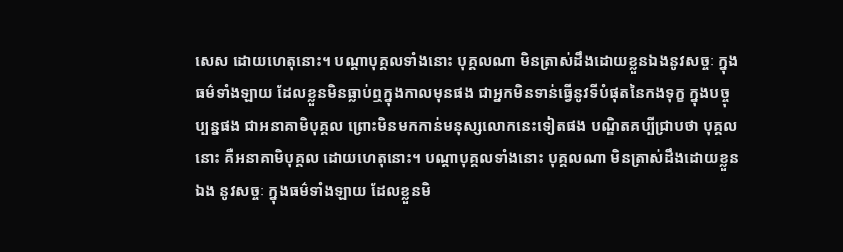សេស ដោយហេតុនោះ។ បណ្តាបុគ្គលទាំងនោះ បុគ្គលណា មិនត្រាស់ដឹងដោយខ្លួនឯងនូវសច្ចៈ ក្នុងធម៌ទាំងឡាយ ដែលខ្លួនមិនធ្លាប់ឮក្នុងកាលមុនផង ជាអ្នកមិនទាន់ធ្វើនូវទីបំផុតនៃកងទុក្ខ ក្នុងបច្ចុប្បន្នផង ជាអនាគាមិបុគ្គល ព្រោះមិនមកកាន់មនុស្សលោកនេះទៀតផង បណ្ឌិតគប្បីជ្រាបថា បុគ្គលនោះ គឺអនាគាមិបុគ្គល ដោយហេតុនោះ។ បណ្តាបុគ្គលទាំងនោះ បុគ្គលណា មិនត្រាស់ដឹងដោយខ្លួនឯង នូវសច្ចៈ ក្នុងធម៌ទាំងឡាយ ដែលខ្លួនមិ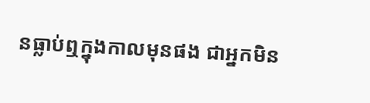នធ្លាប់ឮក្នុងកាលមុនផង ជាអ្នកមិន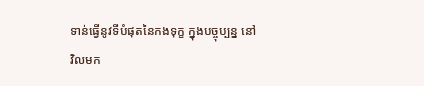ទាន់ធ្វើនូវទីបំផុតនៃកងទុក្ខ ក្នុងបច្ចុប្បន្ន នៅវិលមក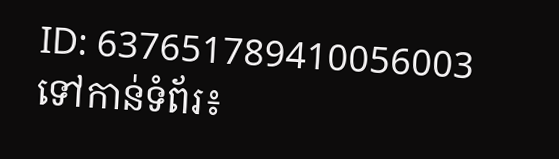ID: 637651789410056003
ទៅកាន់ទំព័រ៖